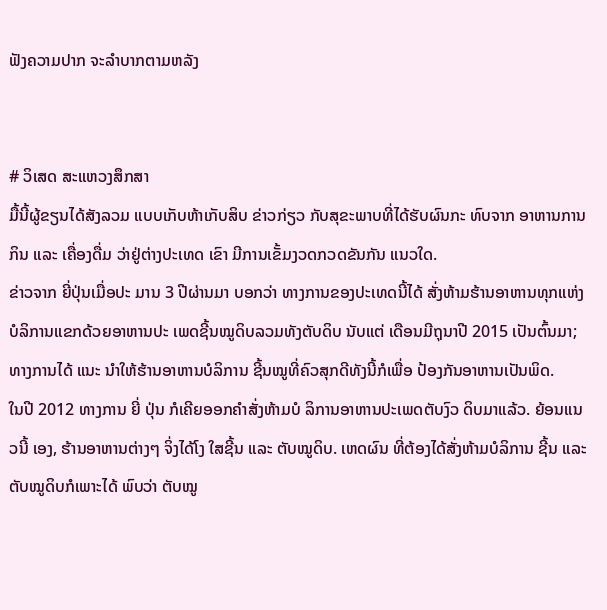ຟັງຄວາມປາກ ຈະລຳບາກຕາມຫລັງ


# ວິເສດ ສະແຫວງສຶກສາ
ມື້ນີ້ຜູ້ຂຽນໄດ້ສັງລວມ ແບບເກັບຫ້າເກັບສິບ ຂ່າວກ່ຽວ ກັບສຸຂະພາບທີ່ໄດ້ຮັບຜົນກະ ທົບຈາກ ອາຫານການກິນ ແລະ ເຄື່ອງດື່ມ ວ່າຢູ່ຕ່າງປະເທດ ເຂົາ ມີການເຂັ້ມງວດກວດຂັນກັນ ແນວໃດ.
ຂ່າວຈາກ ຍີ່ປຸ່ນເມື່ອປະ ມານ 3 ປີຜ່ານມາ ບອກວ່າ ທາງການຂອງປະເທດນີ້ໄດ້ ສັ່ງຫ້າມຮ້ານອາຫານທຸກແຫ່ງບໍລິການແຂກດ້ວຍອາຫານປະ ເພດຊີ້ນໝູດິບລວມທັງຕັບດິບ ນັບແຕ່ ເດືອນມີຖຸນາປີ 2015 ເປັນຕົ້ນມາ; ທາງການໄດ້ ແນະ ນຳໃຫ້ຮ້ານອາຫານບໍລິການ ຊີ້ນໝູທີ່ຄົວສຸກດີທັງນີ້ກໍເພື່ອ ປ້ອງກັນອາຫານເປັນພິດ.
ໃນປີ 2012 ທາງການ ຍີ່ ປຸ່ນ ກໍເຄີຍອອກຄຳສັ່ງຫ້າມບໍ ລິການອາຫານປະເພດຕັບງົວ ດິບມາແລ້ວ. ຍ້ອນແນວນີ້ ເອງ, ຮ້ານອາຫານຕ່າງໆ ຈິ່ງໄດ້ໂງ ໃສຊີ້ນ ແລະ ຕັບໝູດິບ. ເຫດຜົນ ທີ່ຕ້ອງໄດ້ສັ່ງຫ້າມບໍລິການ ຊີ້ນ ແລະ ຕັບໝູດິບກໍເພາະໄດ້ ພົບວ່າ ຕັບໝູ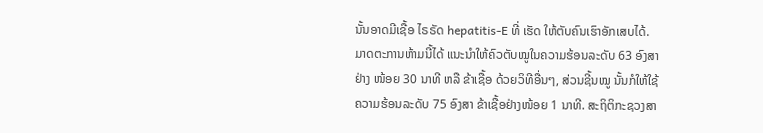ນັ້ນອາດມີເຊື້ອ ໄຣຣັດ hepatitis-E ທີ່ ເຮັດ ໃຫ້ຕັບຄົນເຮົາອັກເສບໄດ້.
ມາດຕະການຫ້າມນີ້ໄດ້ ແນະນຳໃຫ້ຄົວຕັບໝູໃນຄວາມຮ້ອນລະດັບ 63 ອົງສາ ຢ່າງ ໜ້ອຍ 30 ນາທີ ຫລື ຂ້າເຊື້ອ ດ້ວຍວິທີອື່ນໆ, ສ່ວນຊີ້ນໝູ ນັ້ນກໍໃຫ້ໃຊ້ຄວາມຮ້ອນລະດັບ 75 ອົງສາ ຂ້າເຊື້ອຢ່າງໜ້ອຍ 1 ນາທີ. ສະຖິຕິກະຊວງສາ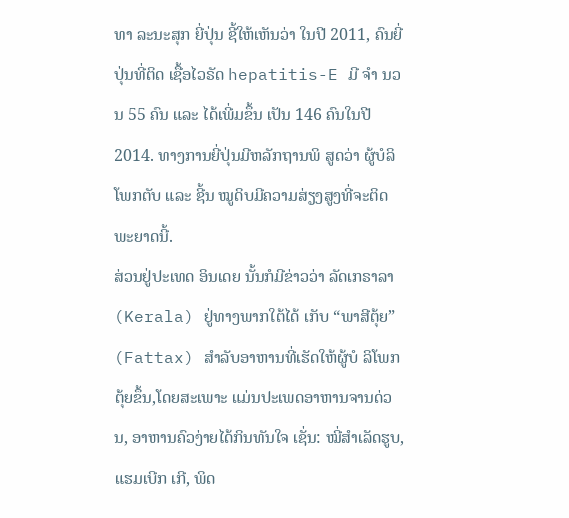ທາ ລະນະສຸກ ຍີ່ປຸ່ນ ຊີ້ໃຫ້ເຫັນວ່າ ໃນປີ 2011, ຄົນຍີ່ປຸ່ນທີ່ຕິດ ເຊື້ອໄວຣັດ hepatitis-E ມີ ຈຳ ນວນ 55 ຄົນ ແລະ ໄດ້ເພີ່ມຂຶ້ນ ເປັນ 146 ຄົນໃນປີ 2014. ທາງການຍີ່ປຸ່ນມີຫລັກຖານພິ ສູດວ່າ ຜູ້ບໍລິໂພກຕັບ ແລະ ຊີ້ນ ໝູດິບມີຄວາມສ່ຽງສູງທີ່ຈະຕິດພະຍາດນີ້.
ສ່ວນຢູ່ປະເທດ ອິນເດຍ ນັ້ນກໍມີຂ່າວວ່າ ລັດເກຣາລາ (Kerala) ຢູ່ທາງພາກໃຕ້ໄດ້ ເກັບ “ພາສີຕຸ້ຍ” (Fattax) ສຳລັບອາຫານທີ່ເຮັດໃຫ້ຜູ້ບໍ ລິໂພກຕຸ້ຍຂຶ້ນ,ໂດຍສະເພາະ ແມ່ນປະເພດອາຫານຈານດ່ວນ, ອາຫານຄົວງ່າຍໄດ້ກິນທັນໃຈ ເຊັ່ນ: ໝີ່ສຳເລັດຮູບ, ແຮມເບີກ ເກີ, ພິດ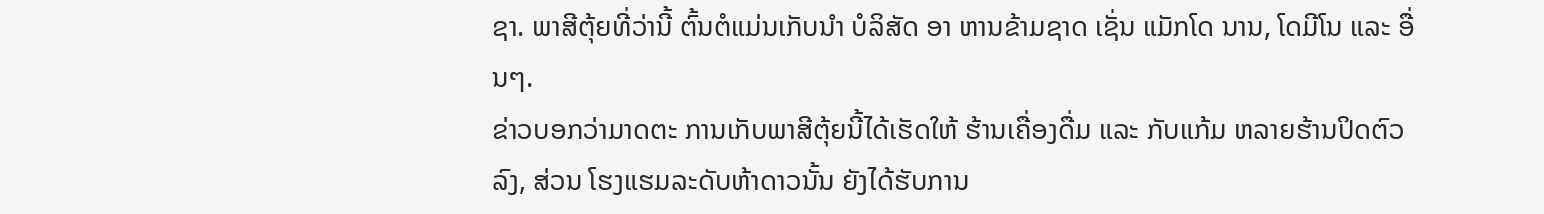ຊາ. ພາສີຕຸ້ຍທີ່ວ່ານີ້ ຕົ້ນຕໍແມ່ນເກັບນຳ ບໍລິສັດ ອາ ຫານຂ້າມຊາດ ເຊັ່ນ ແມັກໂດ ນານ, ໂດມີໂນ ແລະ ອື່ນໆ.
ຂ່າວບອກວ່າມາດຕະ ການເກັບພາສີຕຸ້ຍນີ້ໄດ້ເຮັດໃຫ້ ຮ້ານເຄື່ອງດື່ມ ແລະ ກັບແກ້ມ ຫລາຍຮ້ານປິດຕົວລົງ, ສ່ວນ ໂຮງແຮມລະດັບຫ້າດາວນັ້ນ ຍັງໄດ້ຮັບການ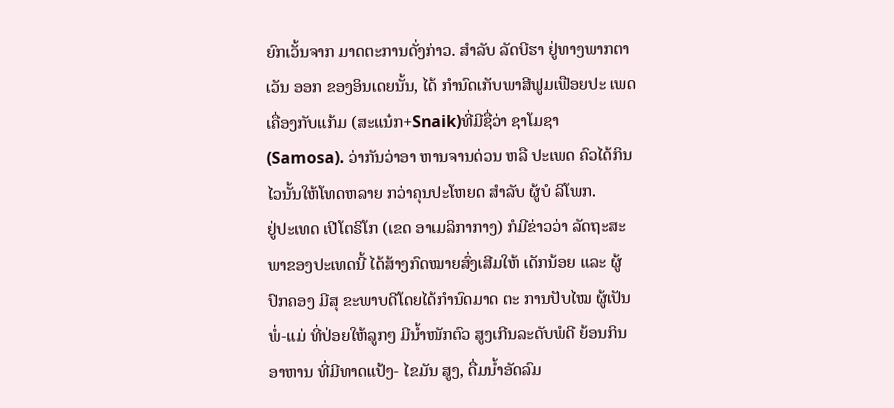ຍົກເວັ້ນຈາກ ມາດຕະການດັ່ງກ່າວ. ສຳລັບ ລັດບີຮາ ຢູ່ທາງພາກຕາເວັນ ອອກ ຂອງອິນເດຍນັ້ນ, ໄດ້ ກຳນົດເກັບພາສີຟູມເຟືອຍປະ ເພດເຄື່ອງກັບແກ້ມ (ສະແນ໋ກ+Snaik)ທີ່ມີຊື່ວ່າ ຊາໂມຊາ (Samosa). ວ່າກັນວ່າອາ ຫານຈານດ່ວນ ຫລື ປະເພດ ຄົວໄດ້ກິນໄວນັ້ນໃຫ້ໂທດຫລາຍ ກວ່າຄຸນປະໂຫຍດ ສຳລັບ ຜູ້ບໍ ລິໂພກ.
ຢູ່ປະເທດ ເປີໂຕຣິໂກ (ເຂດ ອາເມລິກາກາງ) ກໍມີຂ່າວວ່າ ລັດຖະສະພາຂອງປະເທດນີ້ ໄດ້ສ້າງກົດໝາຍສົ່ງເສີມໃຫ້ ເດັກນ້ອຍ ແລະ ຜູ້ປົກຄອງ ມີສຸ ຂະພາບດີໂດຍໄດ້ກຳນົດມາດ ຕະ ການປັບໄໝ ຜູ້ເປັນ ພໍ່-ແມ່ ທີ່ປ່ອຍໃຫ້ລູກໆ ມີນ້ຳໜັກຕົວ ສູງເກີນລະດັບພໍດີ ຍ້ອນກິນ ອາຫານ ທີ່ມີທາດແປ້ງ- ໄຂມັນ ສູງ, ດື່ມນ້ຳອັດລົມ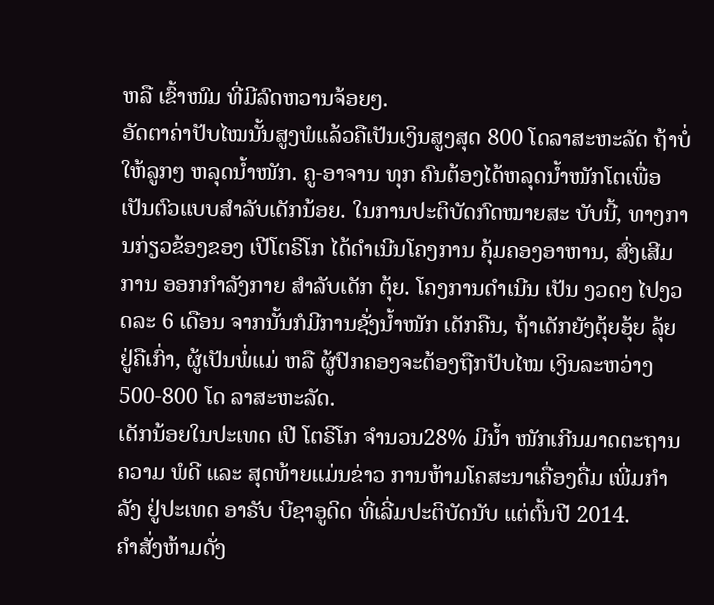ຫລື ເຂົ້າໜົມ ທີ່ມີລົດຫວານຈ້ອຍໆ.
ອັດຕາຄ່າປັບໄໝນັ້ນສູງພໍແລ້ວຄືເປັນເງິນສູງສຸດ 800 ໂດລາສະຫະລັດ ຖ້າບໍ່ໃຫ້ລູກໆ ຫລຸດນ້ຳໜັກ. ຄູ-ອາຈານ ທຸກ ຄົນຕ້ອງໄດ້ຫລຸດນ້ຳໜັກໂຕເພື່ອເປັນຕົວແບບສຳລັບເດັກນ້ອຍ. ໃນການປະຕິບັດກົດໝາຍສະ ບັບນີ້, ທາງການກ່ຽວຂ້ອງຂອງ ເປີໂຕຣິໂກ ໄດ້ດຳເນີນໂຄງການ ຄຸ້ມຄອງອາຫານ, ສົ່ງເສີມການ ອອກກຳລັງກາຍ ສຳລັບເດັກ ຕຸ້ຍ. ໂຄງການດຳເນີນ ເປັນ ງວດໆ ໄປງວດລະ 6 ເດືອນ ຈາກນັ້ນກໍມີການຊັ່ງນ້ຳໜັກ ເດັກຄືນ, ຖ້າເດັກຍັງຕຸ້ຍອຸ້ຍ ລຸ້ຍ ຢູ່ຄືເກົ່າ, ຜູ້ເປັນພໍ່ແມ່ ຫລື ຜູ້ປົກຄອງຈະຕ້ອງຖືກປັບໄໝ ເງິນລະຫວ່າງ 500-800 ໂດ ລາສະຫະລັດ.
ເດັກນ້ອຍໃນປະເທດ ເປີ ໂຕຣິໂກ ຈຳນວນ28% ມີນ້ຳ ໜັກເກີນມາດຕະຖານຄວາມ ພໍດີ ແລະ ສຸດທ້າຍແມ່ນຂ່າວ ການຫ້າມໂຄສະນາເຄື່ອງດື່ມ ເພີ່ມກຳລັງ ຢູ່ປະເທດ ອາຣັບ ບີຊາອູດິດ ທີ່ເລີ່ມປະຕິບັດນັບ ແຕ່ຕົ້ນປີ 2014.
ຄຳສັ່ງຫ້າມດັ່ງ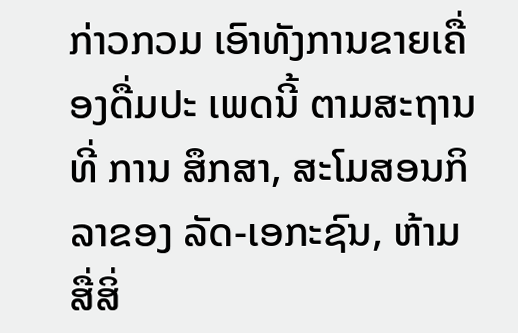ກ່າວກວມ ເອົາທັງການຂາຍເຄື່ອງດື່ມປະ ເພດນີ້ ຕາມສະຖານທີ່ ການ ສຶກສາ, ສະໂມສອນກິລາຂອງ ລັດ-ເອກະຊົນ, ຫ້າມສື່ສິ່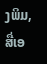ງພິມ, ສື່ເອ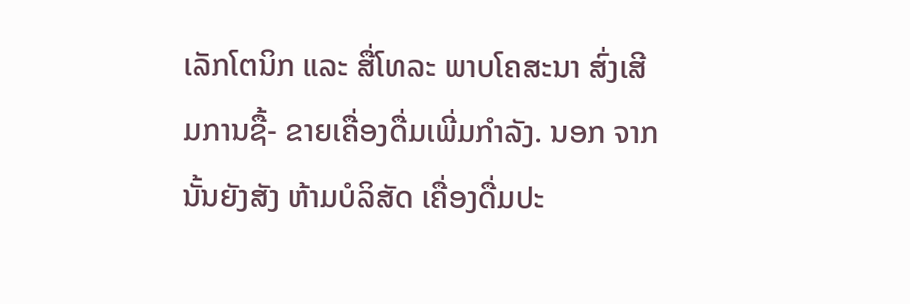ເລັກໂຕນິກ ແລະ ສື່ໂທລະ ພາບໂຄສະນາ ສົ່ງເສີມການຊື້- ຂາຍເຄື່ອງດື່ມເພີ່ມກຳລັງ. ນອກ ຈາກນັ້ນຍັງສັງ ຫ້າມບໍລິສັດ ເຄື່ອງດື່ມປະ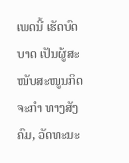ເພດນີ້ ເຮັດບົດ ບາດ ເປັນຜູ້ສະໜັບສະໜູນກິດຈະກຳ ທາງສັງຄົມ, ວັດທະນະ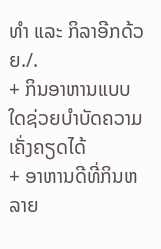ທຳ ແລະ ກິລາອີກດ້ວຍ./.
+ ກິນອາຫານແບບໃດຊ່ວຍບຳບັດຄວາມເຄັ່ງຄຽດໄດ້
+ ອາຫານດີທີ່ກິນຫລາຍ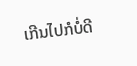ເກີນໄປກໍບໍ່ດີ